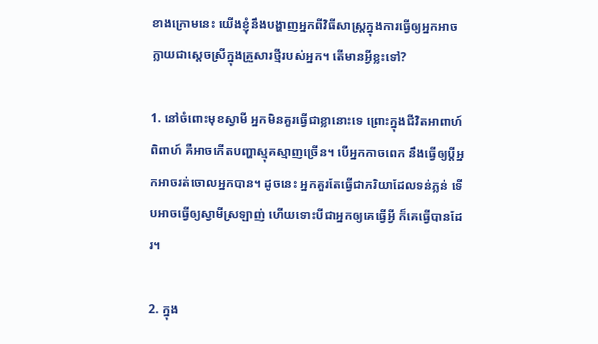ខាងក្រោមនេះ យើងខ្ញុំនឹងបង្ហាញអ្នកពីវិធីសាស្ត្រក្នុងការធ្វើឲ្យអ្នកអាចក្លាយជាស្តេចស្រីក្នុងគ្រួសារថ្មីរបស់អ្នក។ តើមានអ្វីខ្លះទៅ?

1. នៅចំពោះមុខស្វាមី អ្នកមិនគួរធ្វើជាខ្លានោះទេ ព្រោះក្នុងជីវិតអាពាហ៍ពិពាហ៍ គឺអាចកើតបញ្ហាស្មុគស្មាញច្រើន។ បើអ្នកកាចពេក នឹងធ្វើឲ្យប្តីអ្នកអាចរត់ចោលអ្នកបាន។ ដូចនេះ អ្នកគួរតែធ្វើជាភរិយាដែលទន់ភ្លន់ ទើបអាចធ្វើឲ្យស្វាមីស្រឡាញ់ ហើយទោះបីជាអ្នកឲ្យគេធ្វើអ្វី ក៏គេធ្វើបានដែរ។

2. ក្នុង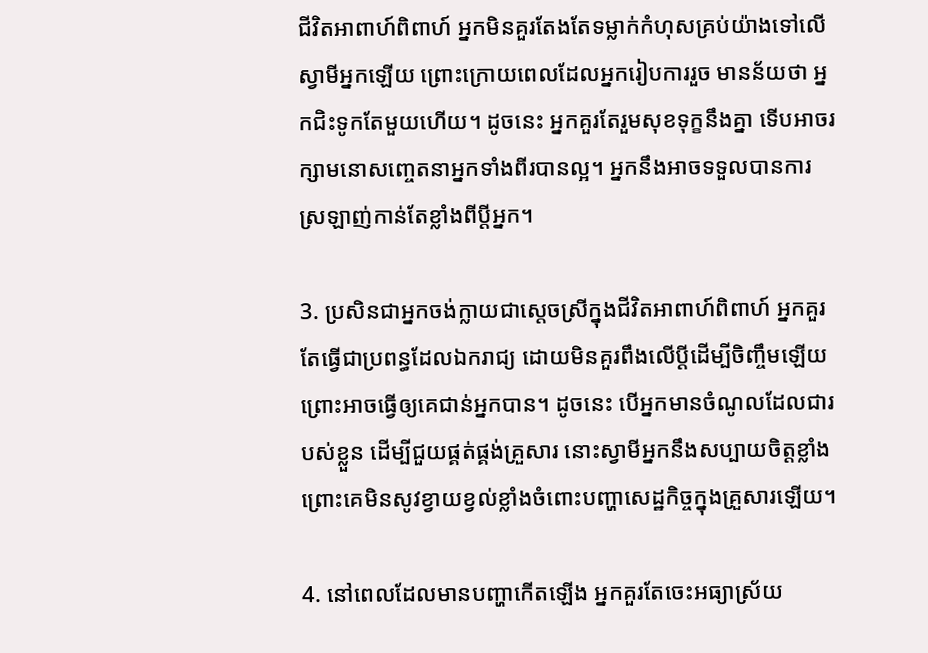ជីវិតអាពាហ៍ពិពាហ៍ អ្នកមិនគួរតែងតែទម្លាក់កំហុសគ្រប់យ៉ាងទៅលើស្វាមីអ្នកឡើយ ព្រោះក្រោយពេលដែលអ្នករៀបការរួច មានន័យថា អ្នកជិះទូកតែមួយហើយ។ ដូចនេះ អ្នកគួរតែរួមសុខទុក្ខនឹងគ្នា ទើបអាចរក្សាមនោសញ្ចេតនាអ្នកទាំងពីរបានល្អ។ អ្នកនឹងអាចទទួលបានការស្រឡាញ់កាន់តែខ្លាំងពីប្តីអ្នក។

3. ប្រសិនជាអ្នកចង់ក្លាយជាស្តេចស្រីក្នុងជីវិតអាពាហ៍ពិពាហ៍ អ្នកគួរតែធ្វើជាប្រពន្ធដែលឯករាជ្យ ដោយមិនគួរពឹងលើប្តីដើម្បីចិញ្ចឹមឡើយ ព្រោះអាចធ្វើឲ្យគេជាន់អ្នកបាន។ ដូចនេះ បើអ្នកមានចំណូលដែលជារបស់ខ្លួន ដើម្បីជួយផ្គត់ផ្គង់គ្រួសារ នោះស្វាមីអ្នកនឹងសប្បាយចិត្តខ្លាំង ព្រោះគេមិនសូវខ្វាយខ្វល់ខ្លាំងចំពោះបញ្ហាសេដ្ឋកិច្ចក្នុងគ្រួសារឡើយ។

4. នៅពេលដែលមានបញ្ហាកើតឡើង អ្នកគួរតែចេះអធ្យាស្រ័យ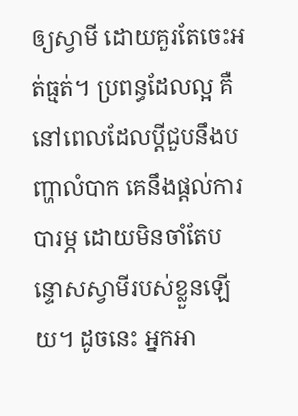ឲ្យស្វាមី ដោយគួរតែចេះអត់ធ្មត់។ ប្រពន្ធដែលល្អ គឺនៅពេលដែលប្តីជួបនឹងបញ្ហាលំបាក គេនឹងផ្តល់ការបារម្ភ ដោយមិនចាំតែបន្ទោសស្វាមីរបស់ខ្លួនឡើយ។ ដូចនេះ អ្នកអា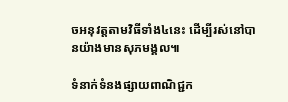ចអនុវត្តតាមវិធីទាំង៤នេះ ដើម្បីរស់នៅបានយ៉ាងមានសុភមង្គល៕

ទំនាក់ទំនងផ្សាយពាណិជ្ជក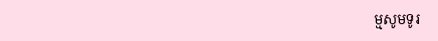ម្មសូមទូរ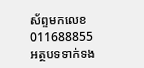ស័ព្ទមកលេខ 011688855
អត្ថបទទាក់ទង